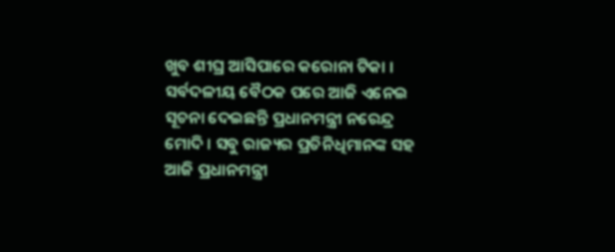ଖୁବ ଶୀଘ୍ର ଆସିପାରେ କରୋନା ଟିକା । ସର୍ବଦଳୀୟ ବୈଠକ ପରେ ଆଜି ଏନେଇ ସୂଚନା ଦେଇଛନ୍ତି ପ୍ରଧାନମନ୍ତ୍ରୀ ନରେନ୍ଦ୍ର ମୋଦି । ସବୁ ରାଜ୍ୟର ପ୍ରତିନିଧିମାନଙ୍କ ସହ ଆଜି ପ୍ରଧାନମନ୍ତ୍ରୀ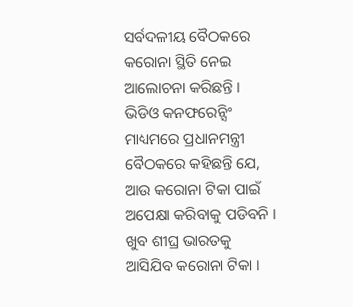ସର୍ବଦଳୀୟ ବୈଠକରେ କରୋନା ସ୍ଥିତି ନେଇ ଆଲୋଚନା କରିଛନ୍ତି । ଭିଡିଓ କନଫରେନ୍ସିଂ ମାଧ୍ୟମରେ ପ୍ରଧାନମନ୍ତ୍ରୀ ବୈଠକରେ କହିଛନ୍ତି ଯେ, ଆଉ କରୋନା ଟିକା ପାଇଁ ଅପେକ୍ଷା କରିବାକୁ ପଡିବନି । ଖୁବ ଶୀଘ୍ର ଭାରତକୁ ଆସିଯିବ କରୋନା ଟିକା ।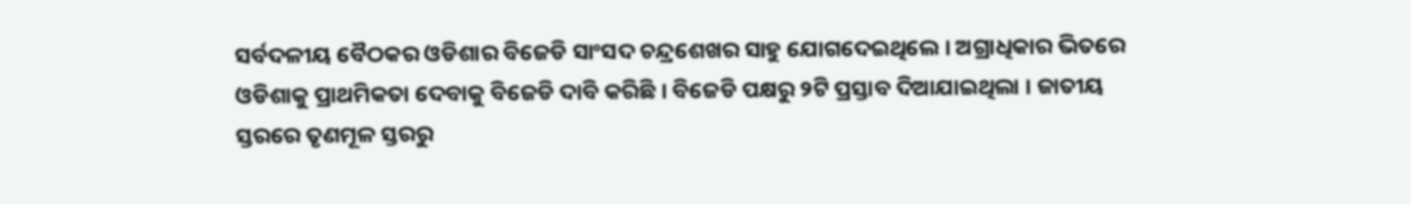ସର୍ବଦଳୀୟ ବୈଠକର ଓଡିଶାର ବିଜେଡି ସାଂସଦ ଚନ୍ଦ୍ରଶେଖର ସାହୁ ଯୋଗଦେଇଥିଲେ । ଅଗ୍ରାଧିକାର ଭିତରେ ଓଡିଶାକୁ ପ୍ରାଥମିକତା ଦେବାକୁ ବିଜେଡି ଦାବି କରିଛି । ବିଜେଡି ପକ୍ଷରୁ ୨ଟି ପ୍ରସ୍ତାବ ଦିଆଯାଇଥିଲା । ଜାତୀୟ ସ୍ତରରେ ତୃଣମୂଳ ସ୍ତରରୁ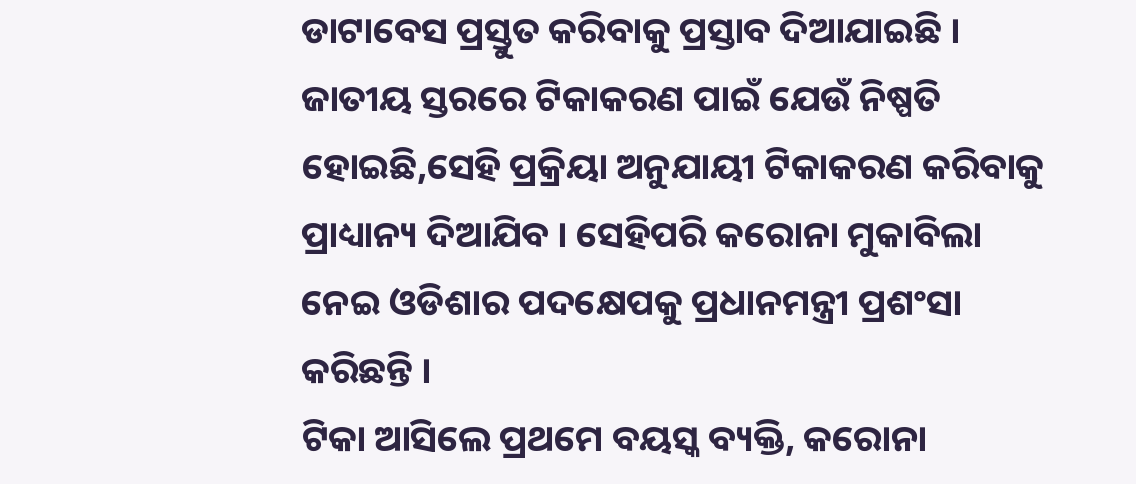ଡାଟାବେସ ପ୍ରସ୍ତୁତ କରିବାକୁ ପ୍ରସ୍ତାବ ଦିଆଯାଇଛି । ଜାତୀୟ ସ୍ତରରେ ଟିକାକରଣ ପାଇଁ ଯେଉଁ ନିଷ୍ପତି ହୋଇଛି,ସେହି ପ୍ରକ୍ରିୟା ଅନୁଯାୟୀ ଟିକାକରଣ କରିବାକୁ ପ୍ରାଧ୍ୟାନ୍ୟ ଦିଆଯିବ । ସେହିପରି କରୋନା ମୁକାବିଲା ନେଇ ଓଡିଶାର ପଦକ୍ଷେପକୁ ପ୍ରଧାନମନ୍ତ୍ରୀ ପ୍ରଶଂସା କରିଛନ୍ତି ।
ଟିକା ଆସିଲେ ପ୍ରଥମେ ବୟସ୍କ ବ୍ୟକ୍ତି, କରୋନା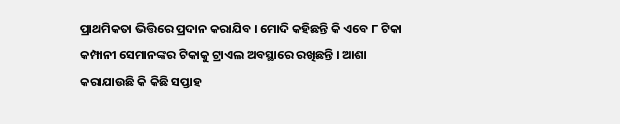ପ୍ରାଥମିକତା ଭିତ୍ତିରେ ପ୍ରଦାନ କରାଯିବ । ମୋଦି କହିଛନ୍ତି କି ଏବେ ୮ ଟିକା କମ୍ପାନୀ ସେମାନଙ୍କର ଟିକାକୁ ଟ୍ରାଏଲ ଅବସ୍ଥାରେ ରଖିଛନ୍ତି । ଆଶା କରାଯାଉଛି କି କିଛି ସପ୍ତାହ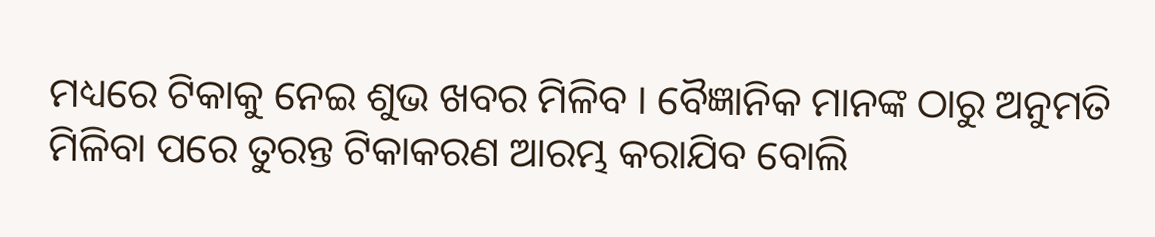ମଧ୍ୟରେ ଟିକାକୁ ନେଇ ଶୁଭ ଖବର ମିଳିବ । ବୈଜ୍ଞାନିକ ମାନଙ୍କ ଠାରୁ ଅନୁମତି ମିଳିବା ପରେ ତୁରନ୍ତ ଟିକାକରଣ ଆରମ୍ଭ କରାଯିବ ବୋଲି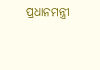ପ୍ରଧାନମନ୍ତ୍ରୀ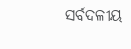ସର୍ବଦଳୀୟ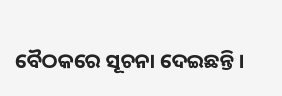ବୈଠକରେ ସୂଚନା ଦେଇଛନ୍ତି ।